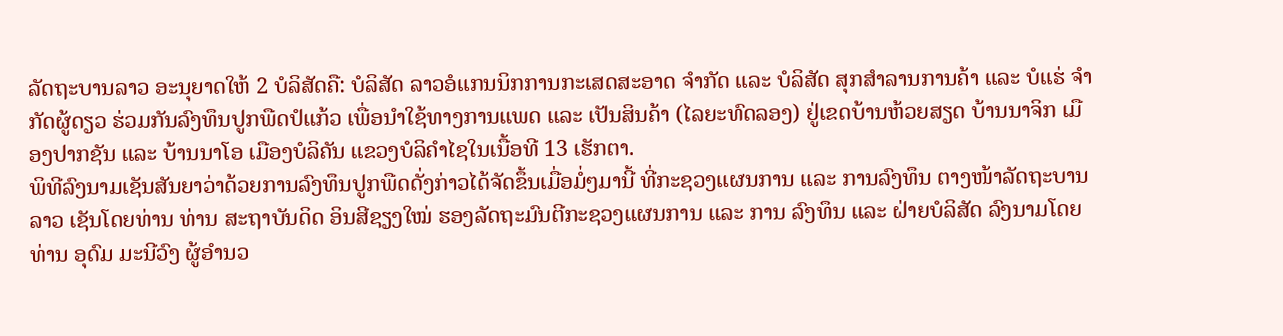ລັດຖະບານລາວ ອະນຸຍາດໃຫ້ 2 ບໍລິສັດຄື: ບໍລິສັດ ລາວອໍແກນນິກການກະເສດສະອາດ ຈໍາກັດ ແລະ ບໍລິສັດ ສຸກສໍາລານການຄ້າ ແລະ ບໍແຮ່ ຈໍາກັດຜູ້ດຽວ ຮ່ວມກັນລົງທຶນປູກພືດປໍແກ້ວ ເພື່ອນໍາໃຊ້ທາງການແພດ ແລະ ເປັນສິນຄ້າ (ໄລຍະທົດລອງ) ຢູ່ເຂດບ້ານຫ້ວຍສຽດ ບ້ານນາຈິກ ເມືອງປາກຊັນ ແລະ ບ້ານນາໂອ ເມືອງບໍລິຄັນ ແຂວງບໍລິຄໍາໄຊໃນເນື້ອທີ 13 ເຮັກຕາ.
ພິທີລົງນາມເຊັນສັນຍາວ່າດ້ວຍການລົງທຶນປູກພືດດັ່ງກ່າວໄດ້ຈັດຂຶ້ນເມື່ອມໍ່ໆມານີ້ ທີ່ກະຊວງແຜນການ ແລະ ການລົງທຶນ ຕາງໜ້າລັດຖະບານລາວ ເຊັນໂດຍທ່ານ ທ່ານ ສະຖາບັນດິດ ອິນສີຊຽງໃໝ່ ຮອງລັດຖະມົນຕີກະຊວງແຜນການ ແລະ ການ ລົງທຶນ ແລະ ຝ່າຍບໍລິສັດ ລົງນາມໂດຍ ທ່ານ ອຸດົມ ມະນີວົງ ຜູ້ອໍານວ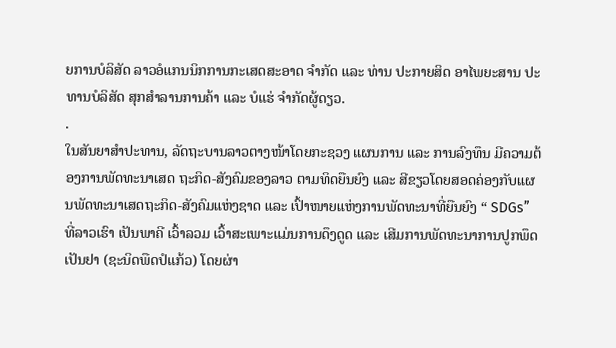ຍການບໍລິສັດ ລາວອໍແກນນິກການກະເສດສະອາດ ຈໍາກັດ ແລະ ທ່ານ ປະກາຍສິດ ອາໄພຍະສານ ປະທານບໍລິສັດ ສຸກສໍາລານການຄ້າ ແລະ ບໍແຮ່ ຈໍາກັດຜູ້ດຽວ.
.
ໃນສັນຍາສໍາປະທານ, ລັດຖະບານລາວຕາງໜ້າໂດຍກະຊວງ ແຜນການ ແລະ ການລົງທຶນ ມີຄວາມຕ້ອງການພັດທະນາເສດ ຖະກິດ-ສັງຄົມຂອງລາວ ຕາມທິດຍືນຍົງ ແລະ ສີຂຽວໂດຍສອດຄ່ອງກັບແຜນພັດທະນາເສດຖະກິດ-ສັງຄົມແຫ່ງຊາດ ແລະ ເປົ້າໜາຍແຫ່ງການພັດທະນາທີ່ຍືນຍົງ “ SDGs” ທີ່ລາວເຮົາ ເປັນພາຄີ ເວົ້າລວມ ເວົ້າສະເພາະແມ່ນການດຶງດູດ ແລະ ເສີມການພັດທະນາການປູກພຶດເປັນຢາ (ຊະນິດພືດປໍແກ້ວ) ໂດຍຜ່າ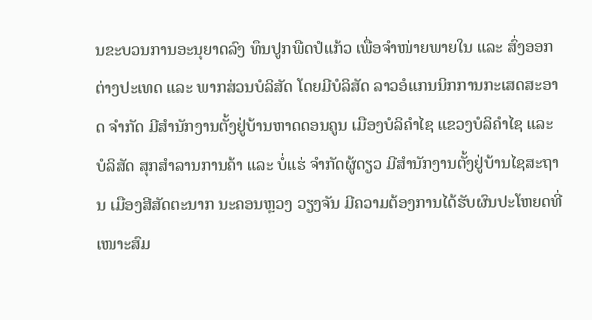ນຂະບວນການອະນຸຍາດລົງ ທຶນປູກພືດປໍແກ້ວ ເພື່ອຈໍາໜ່າຍພາຍໃນ ແລະ ສົ່ງອອກຕ່າງປະເທດ ແລະ ພາກສ່ວນບໍລິສັດ ໂດຍມີບໍລິສັດ ລາວອໍແກນນິກການກະເສດສະອາດ ຈໍາກັດ ມີສໍານັກງານຕັ້ງຢູ່ບ້ານຫາດດອນຄູນ ເມືອງບໍລິຄໍາໄຊ ແຂວງບໍລິຄໍາໄຊ ແລະ ບໍລິສັດ ສຸກສໍາລານການຄ້າ ແລະ ບໍ່ແຮ່ ຈໍາກັດຜູ້ດຽວ ມີສໍານັກງານຕັ້ງຢູ່ບ້ານໄຊສະຖານ ເມືອງສີສັດຕະນາກ ນະຄອນຫຼວງ ວຽງຈັນ ມີຄວາມຕ້ອງການໄດ້ຮັບຜົນປະໂຫຍດທີ່ເໜາະສົມ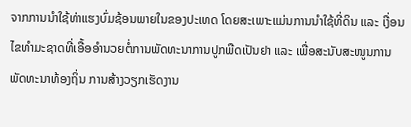ຈາກການນໍາໃຊ້ທ່າແຮງບົ່ມຊ້ອນພາຍໃນຂອງປະເທດ ໂດຍສະເພາະແມ່ນການນໍາໃຊ້ທີ່ດິນ ແລະ ເງື່ອນໄຂທໍາມະຊາດທີ່ເອື້ອອໍານວຍຕໍ່ການພັດທະນາການປູກພືດເປັນຢາ ແລະ ເພື່ອສະນັບສະໜູນການພັດທະນາທ້ອງຖິ່ນ ການສ້າງວຽກເຮັດງານ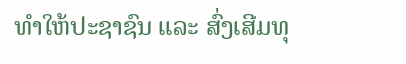ທໍາໃຫ້ປະຊາຊົນ ແລະ ສົ່ງເສີມທຸ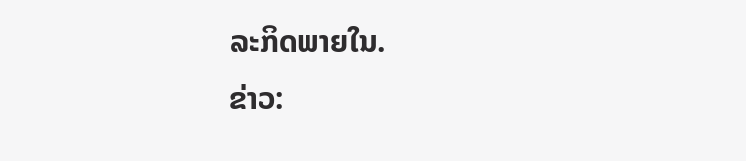ລະກິດພາຍໃນ.
ຂ່າວ: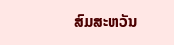ສົມສະຫວັນ